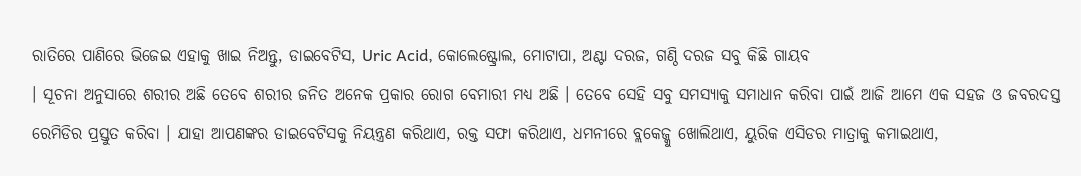ରାତିରେ ପାଣିରେ ଭିଜେଇ ଏହାକୁ ଖାଇ ନିଅନ୍ତୁ, ଡାଇବେଟିସ, Uric Acid, କୋଲେଷ୍ଟ୍ରୋଲ, ମୋଟାପା, ଅଣ୍ଟା ଦରଜ, ଗଣ୍ଠି ଦରଜ ସବୁ କିଛି ଗାୟବ
। ସୂଚନା ଅନୁସାରେ ଶରୀର ଅଛି ତେବେ ଶରୀର ଜନିତ ଅନେକ ପ୍ରକାର ରୋଗ ବେମାରୀ ମଧ୍ୟ ଅଛି । ତେବେ ସେହି ସବୁ ସମସ୍ଯାକୁ ସମାଧାନ କରିବା ପାଇଁ ଆଜି ଆମେ ଏକ ସହଜ ଓ ଜବରଦସ୍ତ ରେମିଡିର ପ୍ରସ୍ତୁତ କରିବା । ଯାହା ଆପଣଙ୍କର ଡାଇବେଟିସକୁ ନିୟନ୍ତ୍ରଣ କରିଥାଏ, ରକ୍ତ ସଫା କରିଥାଏ, ଧମନୀରେ ବ୍ଲକେଜ୍କୁ ଖୋଲିଥାଏ, ୟୁରିକ ଏସିଡର ମାତ୍ରାକୁ କମାଇଥାଏ,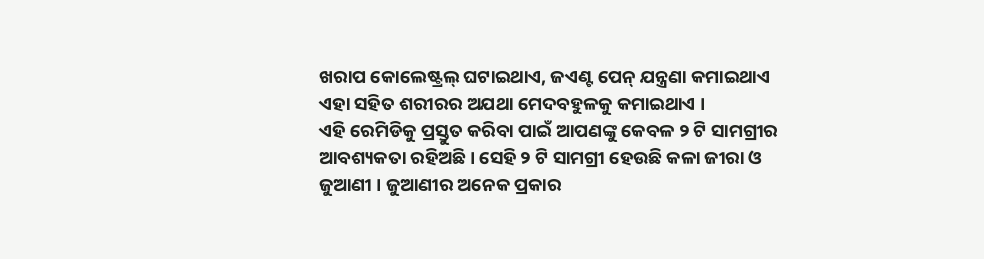ଖରାପ କୋଲେଷ୍ଟ୍ରଲ୍ ଘଟାଇଥାଏ, ଜଏଣ୍ଟ ପେନ୍ ଯନ୍ତ୍ରଣା କମାଇଥାଏ ଏହା ସହିତ ଶରୀରର ଅଯଥା ମେଦବହୁଳକୁ କମାଇଥାଏ ।
ଏହି ରେମିଡିକୁ ପ୍ରସ୍ତୁତ କରିବା ପାଇଁ ଆପଣଙ୍କୁ କେବଳ ୨ ଟି ସାମଗ୍ରୀର ଆବଶ୍ୟକତା ରହିଅଛି । ସେହି ୨ ଟି ସାମଗ୍ରୀ ହେଉଛି କଳା ଜୀରା ଓ ଜୁଆଣୀ । ଜୁଆଣୀର ଅନେକ ପ୍ରକାର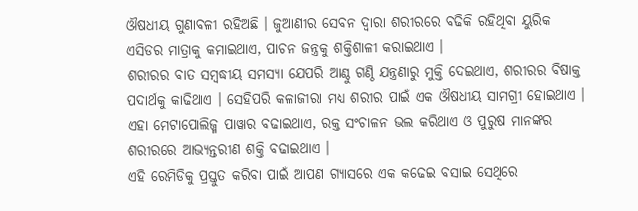ଔଷଧୀୟ ଗୁଣାବଳୀ ରହିଅଛି । ଜୁଆଣୀର ସେବନ ଦ୍ଵାରା ଶରୀରରେ ବଢିକି ରହିଥିବା ୟୁରିକ ଏସିଡର ମାତ୍ରାକୁ କମାଇଥାଏ, ପାଚନ ଜନ୍ତ୍ରକୁ ଶକ୍ତିଶାଳୀ କରାଇଥାଏ ।
ଶରୀରର ବାତ ସମ୍ବଦ୍ଧୀୟ ସମସ୍ଯା ଯେପରି ଆଣ୍ଠୁ ଗଣ୍ଠି ଯନ୍ତ୍ରଣାରୁ ମୁକ୍ତି ଦେଇଥାଏ, ଶରୀରର ବିଷାକ୍ତ ପଦାର୍ଥକୁ କାଢିଥାଏ । ସେହିପରି କଳାଜୀରା ମଧ୍ୟ ଶରୀର ପାଇଁ ଏକ ଔଷଧୀୟ ସାମଗ୍ରୀ ହୋଇଥାଏ । ଏହା ମେଟାପୋଲିଜ୍ମ ପାୱାର ବଢାଇଥାଏ, ରକ୍ତ ସଂଚାଳନ ଭଲ କରିଥାଏ ଓ ପୁରୁଷ ମାନଙ୍କର ଶରୀରରେ ଆଭ୍ୟନ୍ତରୀଣ ଶକ୍ତି ବଢାଇଥାଏ ।
ଏହି ରେମିଡିକୁ ପ୍ରସ୍ତୁତ କରିବା ପାଇଁ ଆପଣ ଗ୍ଯାସରେ ଏକ କଢେଇ ବସାଇ ସେଥିରେ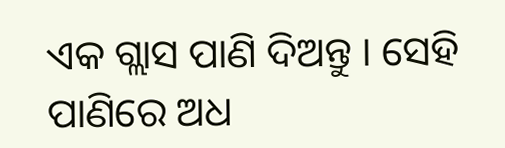ଏକ ଗ୍ଲାସ ପାଣି ଦିଅନ୍ତୁ । ସେହି ପାଣିରେ ଅଧ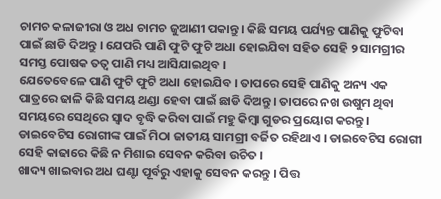ଚାମଚ କଳାଜୀରା ଓ ଅଧ ଚାମଚ ଜୁଆଣୀ ପକାନ୍ତୁ । କିଛି ସମୟ ପର୍ଯ୍ୟନ୍ତ ପାଣିକୁ ଫୁଟିବା ପାଇଁ ଛାଡି ଦିଅନ୍ତୁ । ଯେପରି ପାଣି ଫୁଟି ଫୁଟି ଅଧା ହୋଇଯିବା ସହିତ ସେହି ୨ ସାମଗ୍ରୀର ସମସ୍ତ ପୋଷକ ତତ୍ଵ ପାଣି ମଧ୍ୟ ଆସିଯାଇଥିବ ।
ଯେତେବେଳେ ପାଣି ଫୁଟି ଫୁଟି ଅଧା ହୋଇଯିବ । ତାପରେ ସେହି ପାଣିକୁ ଅନ୍ୟ ଏକ ପାତ୍ରରେ ଢାଳି କିଛି ସମୟ ଥଣ୍ଡା ହେବା ପାଇଁ ଛାଡି ଦିଅନ୍ତୁ । ତାପରେ ନଖ ଉଷୁମ ଥିବା ସମୟରେ ସେଥିରେ ସ୍ଵାଦ ବୃଦ୍ଧି କରିବା ପାଇଁ ମହୁ କିମ୍ବା ଗୁଡର ପ୍ରୟୋଗ କରନ୍ତୁ । ଡାଇବେଟିସ ରୋଗୀଙ୍କ ପାଇଁ ମିଠା ଜାତୀୟ ସାମଗ୍ରୀ ବର୍ଜିତ ରହିଥାଏ । ଡାଇବେଟିସ ରୋଗୀ ସେହି କାଢାରେ କିଛି ନ ମିଶାଇ ସେବନ କରିବା ଉଚିତ ।
ଖାଦ୍ୟ ଖାଇବାର ଅଧ ଘଣ୍ଟା ପୂର୍ବରୁ ଏହାକୁ ସେବନ କରନ୍ତୁ । ପିତ୍ତ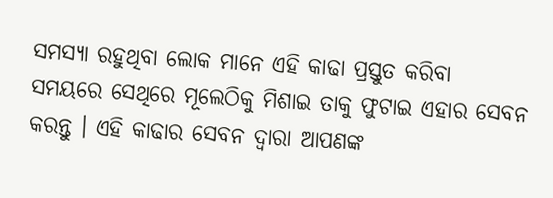ସମସ୍ଯା ରହୁଥିବା ଲୋକ ମାନେ ଏହି କାଢା ପ୍ରସ୍ତୁତ କରିବା ସମୟରେ ସେଥିରେ ମୂଲେଠିକୁ ମିଶାଇ ତାକୁ ଫୁଟାଇ ଏହାର ସେବନ କରନ୍ତୁ । ଏହି କାଢାର ସେବନ ଦ୍ଵାରା ଆପଣଙ୍କ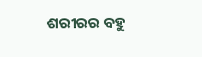ଶରୀରର ବହୁ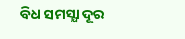ବିଧ ସମସ୍ଯା ଦୂର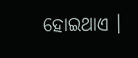ହୋଇଥାଏ ।